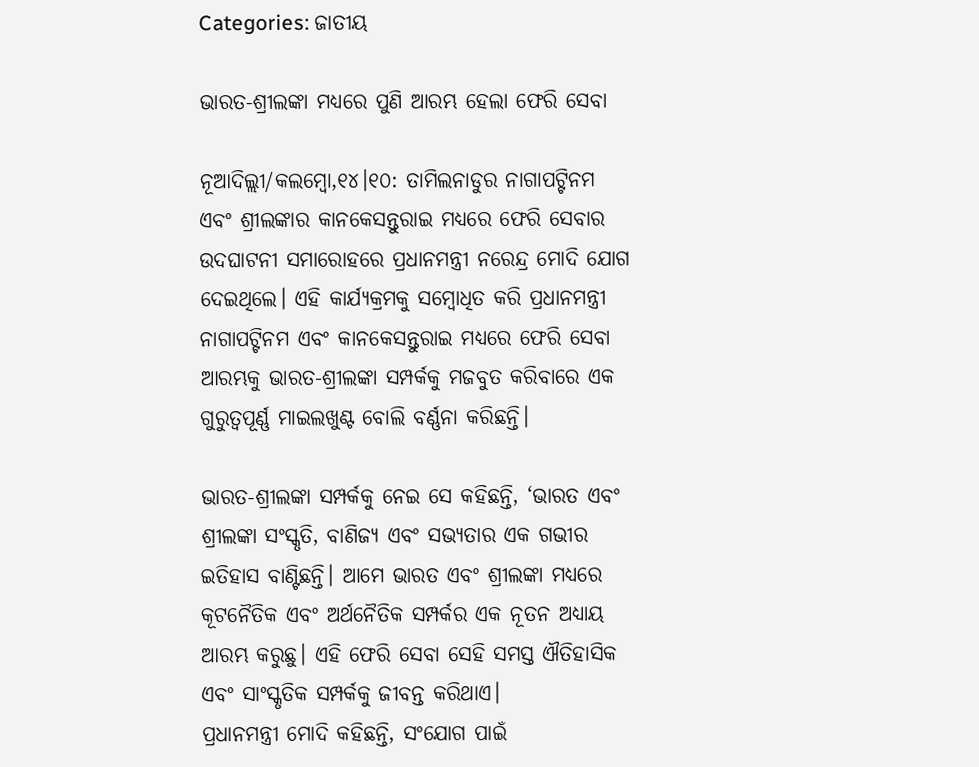Categories: ଜାତୀୟ

ଭାରତ-ଶ୍ରୀଲଙ୍କା ମଧ୍ୟରେ ପୁଣି ଆରମ୍ଭ ହେଲା ଫେରି ସେବା

ନୂଆଦିଲ୍ଲୀ/କଲମ୍ବୋ,୧୪।୧୦: ତାମିଲନାଡୁର ନାଗାପଟ୍ଟିନମ ଏବଂ ଶ୍ରୀଲଙ୍କାର କାନକେସନ୍ତୁରାଇ ମଧ୍ୟରେ ଫେରି ସେବାର ଉଦଘାଟନୀ ସମାରୋହରେ ପ୍ରଧାନମନ୍ତ୍ରୀ ନରେନ୍ଦ୍ର ମୋଦି ଯୋଗ ଦେଇଥିଲେ। ଏହି କାର୍ଯ୍ୟକ୍ରମକୁ ସମ୍ବୋଧିତ କରି ପ୍ରଧାନମନ୍ତ୍ରୀ ନାଗାପଟ୍ଟିନମ ଏବଂ କାନକେସନ୍ତୁରାଇ ମଧ୍ୟରେ ଫେରି ସେବା ଆରମ୍ଭକୁ ଭାରତ-ଶ୍ରୀଲଙ୍କା ସମ୍ପର୍କକୁ ମଜବୁତ କରିବାରେ ଏକ ଗୁରୁତ୍ୱପୂର୍ଣ୍ଣ ମାଇଲଖୁଣ୍ଟ ବୋଲି ବର୍ଣ୍ଣନା କରିଛନ୍ତି।

ଭାରତ-ଶ୍ରୀଲଙ୍କା ସମ୍ପର୍କକୁ ନେଇ ସେ କହିଛନ୍ତି, ‘ଭାରତ ଏବଂ ଶ୍ରୀଲଙ୍କା ସଂସ୍କୃତି, ବାଣିଜ୍ୟ ଏବଂ ସଭ୍ୟତାର ଏକ ଗଭୀର ଇତିହାସ ବାଣ୍ଟିଛନ୍ତି। ଆମେ ଭାରତ ଏବଂ ଶ୍ରୀଲଙ୍କା ମଧ୍ୟରେ କୂଟନୈତିକ ଏବଂ ଅର୍ଥନୈତିକ ସମ୍ପର୍କର ଏକ ନୂତନ ଅଧ୍ୟାୟ ଆରମ୍ଭ କରୁଛୁ। ଏହି ଫେରି ସେବା ସେହି ସମସ୍ତ ଐତିହାସିକ ଏବଂ ସାଂସ୍କୃତିକ ସମ୍ପର୍କକୁ ଜୀବନ୍ତ କରିଥାଏ।
ପ୍ରଧାନମନ୍ତ୍ରୀ ମୋଦି କହିଛନ୍ତି, ସଂଯୋଗ ପାଇଁ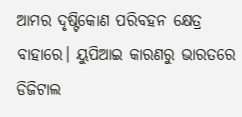ଆମର ଦୃଷ୍ଟିକୋଣ ପରିବହନ କ୍ଷେତ୍ର ବାହାରେ। ୟୁପିଆଇ କାରଣରୁ ଭାରତରେ ଡିଜିଟାଲ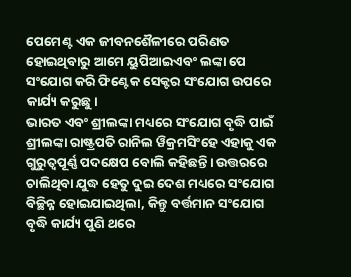ପେମେଣ୍ଟ ଏକ ଜୀବନଶୈଳୀରେ ପରିଣତ ହୋଇଥିବାରୁ ଆମେ ୟୁପିଆଇଏବଂ ଲଙ୍କା ପେ ସଂଯୋଗ କରି ଫିଣ୍ଟେକ ସେକ୍ଟର ସଂଯୋଗ ଉପରେ କାର୍ଯ୍ୟ କରୁଛୁ।
ଭାରତ ଏବଂ ଶ୍ରୀଲଙ୍କା ମଧ୍ୟରେ ସଂଯୋଗ ବୃଦ୍ଧି ପାଇଁ ଶ୍ରୀଲଙ୍କା ରାଷ୍ଟ୍ରପତି ରାନିଲ ୱିକ୍ରମସିଂହେ ଏହାକୁ ଏକ ଗୁରୁତ୍ୱପୂର୍ଣ୍ଣ ପଦକ୍ଷେପ ବୋଲି କହିଛନ୍ତି। ଉତ୍ତରରେ ଚାଲିଥିବା ଯୁଦ୍ଧ ହେତୁ ଦୁଇ ଦେଶ ମଧ୍ୟରେ ସଂଯୋଗ ବିଚ୍ଛିନ୍ନ ହୋଇଯାଇଥିଲା, କିନ୍ତୁ ବର୍ତ୍ତମାନ ସଂଯୋଗ ବୃଦ୍ଧି କାର୍ଯ୍ୟ ପୁଣି ଥରେ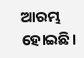ଆରମ୍ଭ ହୋଇଛି।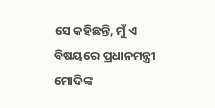ସେ କହିଛନ୍ତି, ମୁଁ ଏ ବିଷୟରେ ପ୍ରଧାନମନ୍ତ୍ରୀ ମୋଦିଙ୍କ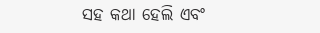ସହ କଥା ହେଲି ଏବଂ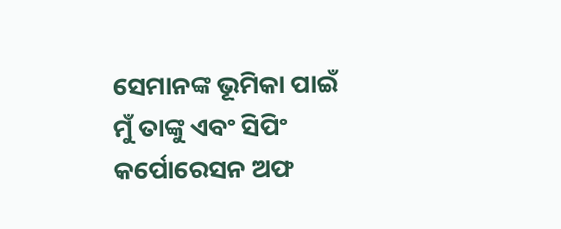ସେମାନଙ୍କ ଭୂମିକା ପାଇଁ ମୁଁ ତାଙ୍କୁ ଏବଂ ସିପିଂ କର୍ପୋରେସନ ଅଫ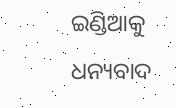ଇଣ୍ଡିଆକୁ ଧନ୍ୟବାଦ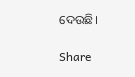ଦେଉଛି।

Share